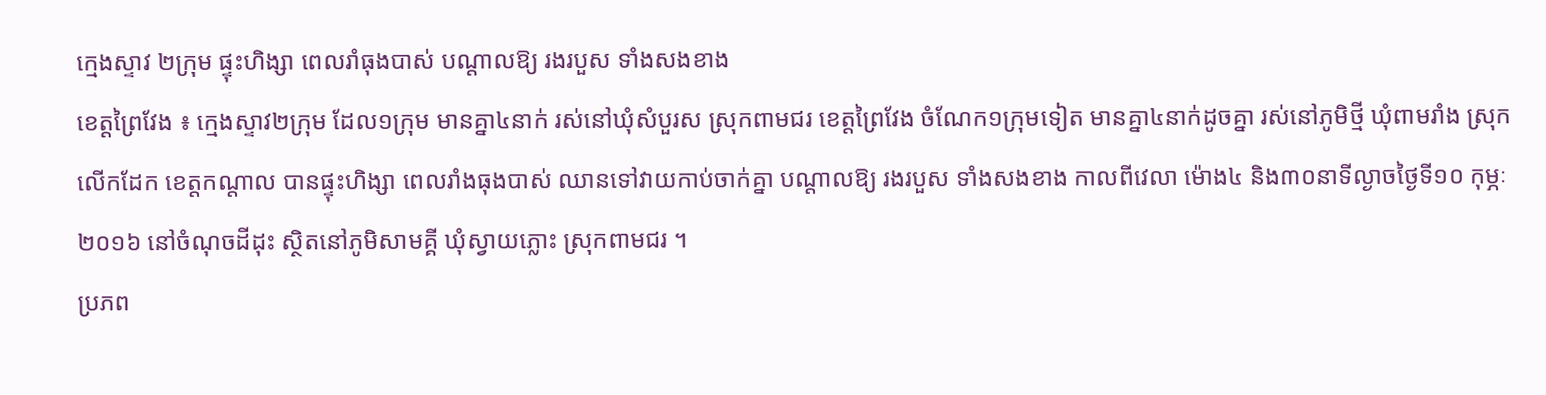ក្មេងស្ទាវ ២ក្រុម ផ្ទុះហិង្សា ពេលរាំធុងបាស់ បណ្តាលឱ្យ រងរបួស ទាំងសងខាង
ខេត្តព្រៃវែង ៖ ក្មេងស្ទាវ២ក្រុម ដែល១ក្រុម មានគ្នា៤នាក់ រស់នៅឃុំសំបួរស ស្រុកពាមជរ ខេត្តព្រៃវែង ចំណែក១ក្រុមទៀត មានគ្នា៤នាក់ដូចគ្នា រស់នៅភូមិថ្មី ឃុំពាមរាំង ស្រុកលើកដែក ខេត្តកណ្តាល បានផ្ទុះហិង្សា ពេលរាំងធុងបាស់ ឈានទៅវាយកាប់ចាក់គ្នា បណ្តាលឱ្យ រងរបួស ទាំងសងខាង កាលពីវេលា ម៉ោង៤ និង៣០នាទីល្ងាចថ្ងៃទី១០ កុម្ភៈ ២០១៦ នៅចំណុចដីដុះ ស្ថិតនៅភូមិសាមគ្គី ឃុំស្វាយភ្លោះ ស្រុកពាមជរ ។
ប្រភព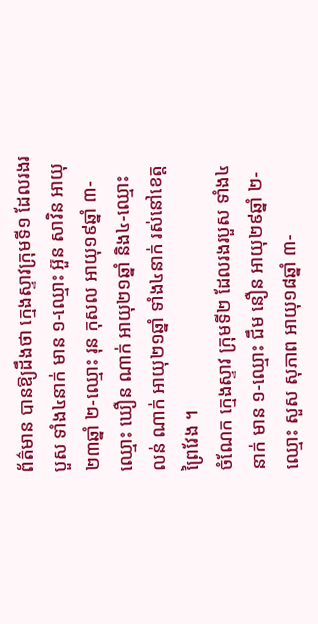ព័ត៌មាន បានឱ្យដឹងថា ក្មេងស្ទាវក្រុមទី១ ដែលរងរបួស ទាំង៤នាក់ មាន ១-ឈ្មោះ អ៊ួន សាវិន អាយុ២៣ឆ្នាំ ២-ឈ្មោះ រុន កុសល អាយុ១៩ឆ្នាំ ៣-ឈ្មោះ ឃឿន ណាក់ អាយុ២១ឆ្នាំ និង៤-ឈ្មោះ លន់ ណាក់ អាយុ២១ឆ្នាំ ទាំង៤នាក់ រស់នៅខេត្តព្រៃវែង ។
ចំណែក ក្មេងស្ទាវ ក្រុមទី២ ដែលរងរបួស ទាំង៤នាក់ មាន ១-ឈ្មោះ ជឹម នឿន អាយុ២៩ឆ្នាំ ២-ឈ្មោះ សួស សុភាព អាយុ១៨ឆ្នាំ ៣-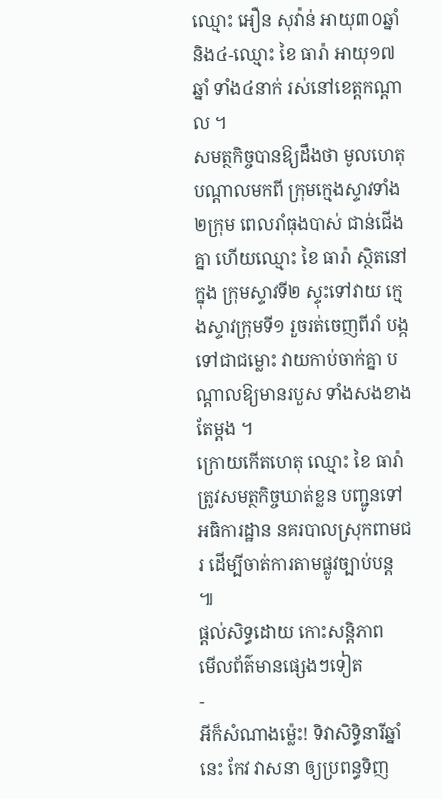ឈ្មោះ អឿន សុវ៉ាន់ អាយុ៣០ឆ្នាំ និង៤-ឈ្មោះ ខៃ ធារ៉ា អាយុ១៧ឆ្នាំ ទាំង៤នាក់ រស់នៅខេត្តកណ្តាល ។
សមត្ថកិច្ចបានឱ្យដឹងថា មូលហេតុបណ្តាលមកពី ក្រុមក្មេងស្ទាវទាំង២ក្រុម ពេលរាំធុងបាស់ ជាន់ជើងគ្នា ហើយឈ្មោះ ខៃ ធារ៉ា ស្ថិតនៅក្នុង ក្រុមស្ទាវទី២ ស្ទុះទៅវាយ ក្មេងស្ទាវក្រុមទី១ រួចរត់ចេញពីរាំ បង្កទៅជាជម្លោះ វាយកាប់ចាក់គ្នា បណ្តាលឱ្យមានរបួស ទាំងសងខាង តែម្តង ។
ក្រោយកើតហេតុ ឈ្មោះ ខៃ ធារ៉ា ត្រូវសមត្ថកិច្ចឃាត់ខ្លន បញ្ជូនទៅអធិការដ្ឋាន នគរបាលស្រុកពាមជរ ដើម្បីចាត់ការតាមផ្លូវច្បាប់បន្ត ៕
ផ្តល់សិទ្ធដោយ កោះសន្តិភាព
មើលព័ត៌មានផ្សេងៗទៀត
-
អីក៏សំណាងម្ល៉េះ! ទិវាសិទ្ធិនារីឆ្នាំនេះ កែវ វាសនា ឲ្យប្រពន្ធទិញ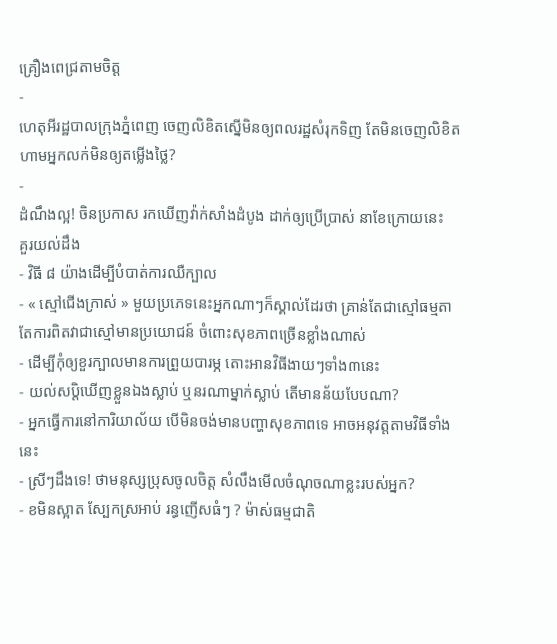គ្រឿងពេជ្រតាមចិត្ត
-
ហេតុអីរដ្ឋបាលក្រុងភ្នំពេញ ចេញលិខិតស្នើមិនឲ្យពលរដ្ឋសំរុកទិញ តែមិនចេញលិខិតហាមអ្នកលក់មិនឲ្យតម្លើងថ្លៃ?
-
ដំណឹងល្អ! ចិនប្រកាស រកឃើញវ៉ាក់សាំងដំបូង ដាក់ឲ្យប្រើប្រាស់ នាខែក្រោយនេះ
គួរយល់ដឹង
- វិធី ៨ យ៉ាងដើម្បីបំបាត់ការឈឺក្បាល
- « ស្មៅជើងក្រាស់ » មួយប្រភេទនេះអ្នកណាៗក៏ស្គាល់ដែរថា គ្រាន់តែជាស្មៅធម្មតា តែការពិតវាជាស្មៅមានប្រយោជន៍ ចំពោះសុខភាពច្រើនខ្លាំងណាស់
- ដើម្បីកុំឲ្យខួរក្បាលមានការព្រួយបារម្ភ តោះអានវិធីងាយៗទាំង៣នេះ
- យល់សប្តិឃើញខ្លួនឯងស្លាប់ ឬនរណាម្នាក់ស្លាប់ តើមានន័យបែបណា?
- អ្នកធ្វើការនៅការិយាល័យ បើមិនចង់មានបញ្ហាសុខភាពទេ អាចអនុវត្តតាមវិធីទាំងនេះ
- ស្រីៗដឹងទេ! ថាមនុស្សប្រុសចូលចិត្ត សំលឹងមើលចំណុចណាខ្លះរបស់អ្នក?
- ខមិនស្អាត ស្បែកស្រអាប់ រន្ធញើសធំៗ ? ម៉ាស់ធម្មជាតិ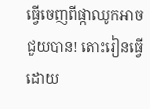ធ្វើចេញពីផ្កាឈូកអាចជួយបាន! តោះរៀនធ្វើដោយ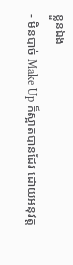ខ្លួនឯង
- មិនបាច់ Make Up ក៏ស្អាតបានដែរ ដោយអនុវត្ត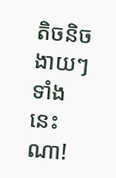តិចនិចងាយៗទាំងនេះណា!